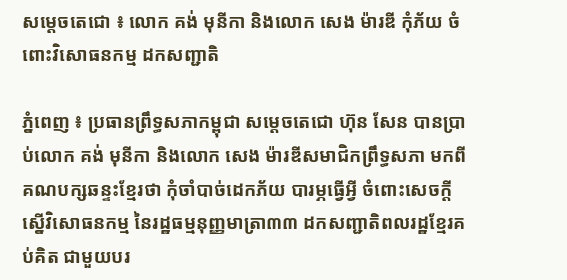សម្តេចតេជោ ៖ លោក គង់ មុនីកា និងលោក សេង ម៉ារឌី កុំភ័យ ចំពោះវិសោធនកម្ម ដកសញ្ជាតិ

ភ្នំពេញ ៖ ប្រធានព្រឹទ្ធសភាកម្ពុជា សម្តេចតេជោ ហ៊ុន សែន បានប្រាប់លោក គង់ មុនីកា និងលោក សេង ម៉ារឌីសមាជិកព្រឹទ្ធសភា មកពីគណបក្សឆន្ទះខ្មែរថា កុំចាំបាច់ដេកភ័យ បារម្ភធ្វើអ្វី ចំពោះសេចក្តី ស្នើវិសោធនកម្ម នៃរដ្ឋធម្មនុញ្ញមាត្រា៣៣ ដកសញ្ជាតិពលរដ្ឋខ្មែរគប់គិត ជាមួយបរ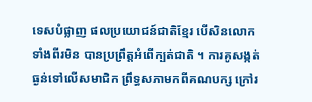ទេសបំផ្លាញ ផលប្រយោជន៍ជាតិខ្មែរ បើសិនលោកទាំងពីរមិន បានប្រព្រឹត្តអំពើក្បត់ជាតិ ។ ការគូសង្កត់ធ្ងន់ទៅលើសមាជិក ព្រឹទ្ធសភាមកពីគណបក្ស ក្រៅរ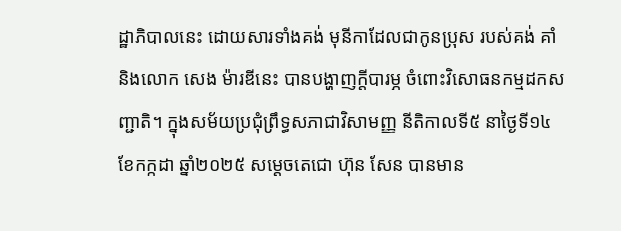ដ្ឋាភិបាលនេះ ដោយសារទាំងគង់ មុនីកាដែលជាកូនប្រុស របស់គង់ គាំ និងលោក សេង ម៉ារឌីនេះ បានបង្ហាញក្តីបារម្ភ ចំពោះវិសោធនកម្មដកសញ្ជាតិ។ ក្នុងសម័យប្រជុំព្រឹទ្ធសភាជាវិសាមញ្ញ នីតិកាលទី៥ នាថ្ងៃទី១៤ ខែកក្កដា ឆ្នាំ២០២៥ សម្តេចតេជោ ហ៊ុន សែន បានមាន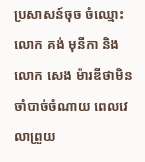ប្រសាសន៍ចុច ចំឈ្មោះ លោក គង់ មុនីកា និងលោក សេង ម៉ារឌីថាមិនចាំបាច់ចំណាយ ពេលវេលាព្រួយ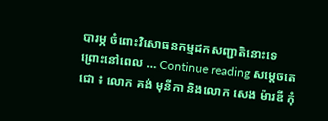បារម្ភ ចំពោះវិសោធនកម្មដកសញ្ជាតិនោះទេ ព្រោះនៅពេល … Continue reading សម្តេចតេជោ ៖ លោក គង់ មុនីកា និងលោក សេង ម៉ារឌី កុំ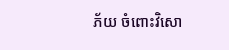ភ័យ ចំពោះវិសោ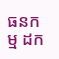ធនកម្ម ដក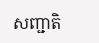សញ្ជាតិ